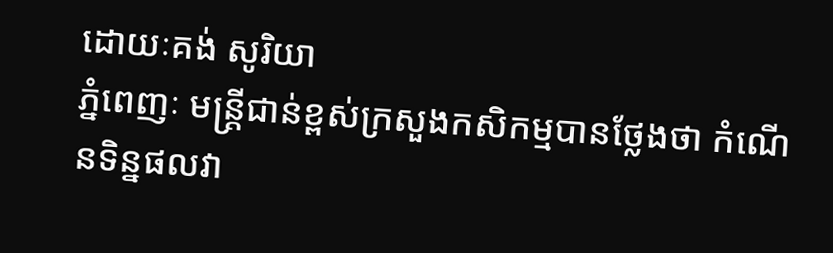ដោយៈគង់ សូរិយា
ភ្នំពេញៈ មន្រ្តីជាន់ខ្ពស់ក្រសួងកសិកម្មបានថ្លែងថា កំណើនទិន្នផលវា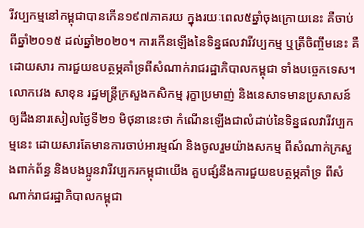រីវប្បកម្មនៅកម្ពុជាបានកើន១៩៧ភាគរយ ក្នុងរយៈពេល៥ឆ្នាំចុងក្រោយនេះ គឺចាប់ពីឆ្នាំ២០១៥ ដល់ឆ្នាំ២០២០។ ការកើនឡើងនៃទិន្នផលវារីវប្បកម្ម ឬត្រីចិញ្ចឹមនេះ គឺដោយសារ ការជួយឧបត្ថម្ភគាំទ្រពីសំណាក់រាជរដ្ឋាភិបាលកម្ពុជា ទាំងបច្ចេកទេស។
លោកវេង សាខុន រដ្ឋមន្រ្តីក្រសួងកសិកម្ម រុក្ខាប្រមាញ់ និងនេសាទមានប្រសាសន៍ឲ្យដឹងនារសៀលថ្ងៃទី២១ មិថុនានេះថា កំណើនឡើងជាលំដាប់នៃទិន្នផលវារីវប្បកម្មនេះ ដោយសារតែមានការចាប់អារម្មណ៍ និងចូលរួមយ៉ាងសកម្ម ពីសំណាក់ក្រសួងពាក់ព័ន្ធ និងបងប្អូនវារីវប្បករកម្ពុជាយើង គួបផ្សំនឹងការជួយឧបត្ថម្ភគាំទ្រ ពីសំណាក់រាជរដ្ឋាភិបាលកម្ពុជា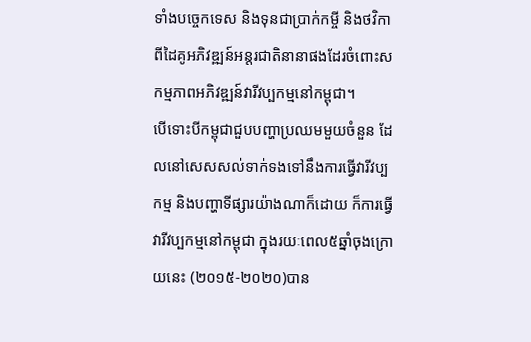ទាំងបច្ចេកទេស និងទុនជាប្រាក់កម្ចី និងថវិកាពីដៃគូអភិវឌ្ឍន៍អន្តរជាតិនានាផងដែរចំពោះសកម្មភាពអភិវឌ្ឍន៍វារីវប្បកម្មនៅកម្ពុជា។
បើទោះបីកម្ពុជាជួបបញ្ហាប្រឈមមួយចំនួន ដែលនៅសេសសល់ទាក់ទងទៅនឹងការធ្វើវារីវប្បកម្ម និងបញ្ហាទីផ្សារយ៉ាងណាក៏ដោយ ក៏ការធ្វើវារីវប្បកម្មនៅកម្ពុជា ក្នុងរយៈពេល៥ឆ្នាំចុងក្រោយនេះ (២០១៥-២០២០)បាន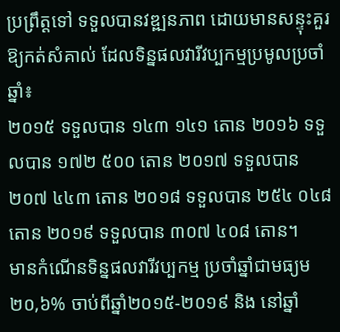ប្រព្រឹត្តទៅ ទទួលបានវឌ្ឍនភាព ដោយមានសន្ទុះគួរឱ្យកត់សំគាល់ ដែលទិន្នផលវារីវប្បកម្មប្រមូលប្រចាំឆ្នាំ៖
២០១៥ ទទួលបាន ១៤៣ ១៤១ តោន ២០១៦ ទទួលបាន ១៧២ ៥០០ តោន ២០១៧ ទទួលបាន ២០៧ ៤៤៣ តោន ២០១៨ ទទួលបាន ២៥៤ ០៤៨ តោន ២០១៩ ទទួលបាន ៣០៧ ៤០៨ តោន។
មានកំណើនទិន្នផលវារីវប្បកម្ម ប្រចាំឆ្នាំជាមធ្យម២០,៦% ចាប់ពីឆ្នាំ២០១៥-២០១៩ និង នៅឆ្នាំ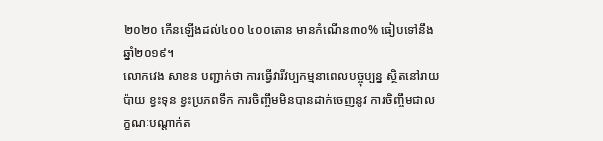២០២០ កើនឡើងដល់៤០០ ៤០០តោន មានកំណើន៣០% ធៀបទៅនឹងឆ្នាំ២០១៩។
លោកវេង សាខន បញ្ជាក់ថា ការធ្វើវារីវប្បកម្មនាពេលបច្ចុប្បន្ន ស្ថិតនៅរាយប៉ាយ ខ្វះទុន ខ្វះប្រភពទឹក ការចិញ្ចឹមមិនបានដាក់ចេញនូវ ការចិញ្ចឹមជាលក្ខណៈបណ្តាក់ត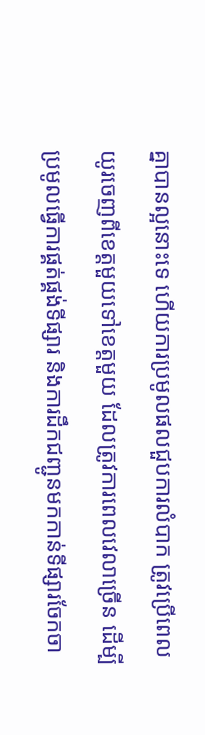គ្នាបានល្អនោះទេ ហើយការប្រមូលផលជួបការលំបាក ត្រូវប្រើពេលយូរចេញពីខេត្តមួយទៅខេត្តមួយ ដែលត្រូវការពេលវេលាច្រើន ដើម្បីប្រមូលធ្វើការផ្គត់ផ្គង់ទីផ្សារ និងការដឹកជញ្ជូនមកកាន់ទីផ្សារចែកចា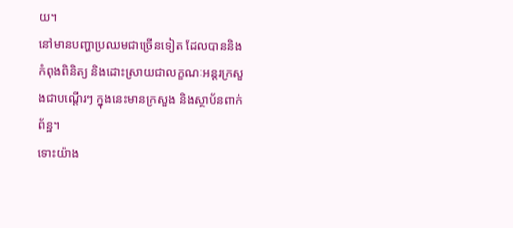យ។
នៅមានបញ្ហាប្រឈមជាច្រើនទៀត ដែលបាននិងកំពុងពិនិត្យ និងដោះស្រាយជាលក្ខណៈអន្តរក្រសួងជាបណ្តើរៗ ក្នុងនេះមានក្រសួង និងស្ថាប័នពាក់ព័ន្ឋ។
ទោះយ៉ាង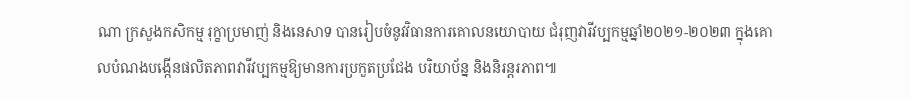ណា ក្រសួងកសិកម្ម រុក្ខាប្រមាញ់ និងនេសាទ បានរៀបចំនូវវិធានការគោលនយោបាយ ជំរុញវារីវប្បកម្មឆ្នាំ២០២១-២០២៣ ក្នុងគោលបំណងបងើ្កនផលិតភាពវារីវប្បកម្មឱ្យមានការប្រកួតប្រជែង បរិយាប័ន្ន និងនិរន្តរភាព៕